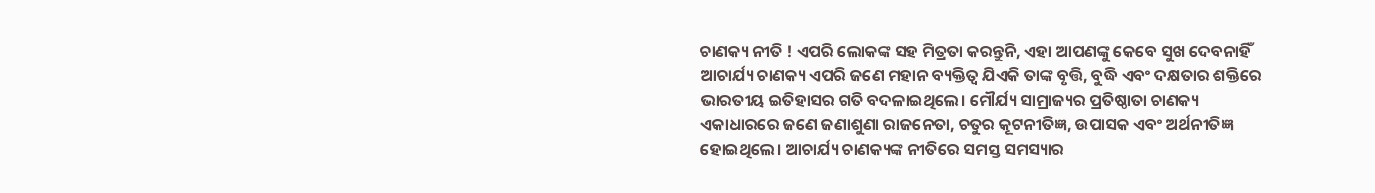ଚାଣକ୍ୟ ନୀତି ! ଏପରି ଲୋକଙ୍କ ସହ ମିତ୍ରତା କରନ୍ତୁନି, ଏହା ଆପଣଙ୍କୁ କେବେ ସୁଖ ଦେବନାହିଁ
ଆଚାର୍ଯ୍ୟ ଚାଣକ୍ୟ ଏପରି ଜଣେ ମହାନ ବ୍ୟକ୍ତିତ୍ୱ ଯିଏକି ତାଙ୍କ ବୃତ୍ତି, ବୁଦ୍ଧି ଏବଂ ଦକ୍ଷତାର ଶକ୍ତିରେ ଭାରତୀୟ ଇତିହାସର ଗତି ବଦଳାଇଥିଲେ। ମୌର୍ଯ୍ୟ ସାମ୍ରାଜ୍ୟର ପ୍ରତିଷ୍ଠାତା ଚାଣକ୍ୟ ଏକାଧାରରେ ଜଣେ ଜଣାଶୁଣା ରାଜନେତା, ଚତୁର କୂଟନୀତିଜ୍ଞ, ଉପାସକ ଏବଂ ଅର୍ଥନୀତିଜ୍ଞ ହୋଇଥିଲେ। ଆଚାର୍ଯ୍ୟ ଚାଣକ୍ୟଙ୍କ ନୀତିରେ ସମସ୍ତ ସମସ୍ୟାର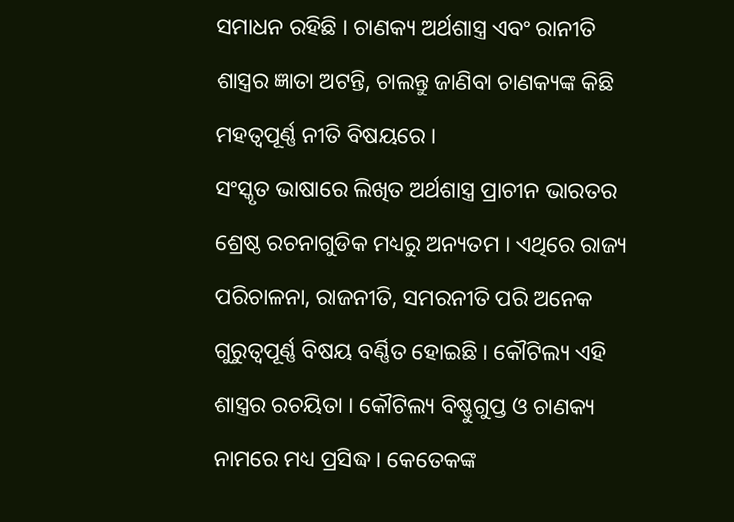ସମାଧନ ରହିଛି । ଚାଣକ୍ୟ ଅର୍ଥଶାସ୍ତ୍ର ଏବଂ ରାନୀତି ଶାସ୍ତ୍ରର ଜ୍ଞାତା ଅଟନ୍ତି, ଚାଲନ୍ତୁ ଜାଣିବା ଚାଣକ୍ୟଙ୍କ କିଛି ମହତ୍ୱପୂର୍ଣ୍ଣ ନୀତି ବିଷୟରେ ।
ସଂସ୍କୃତ ଭାଷାରେ ଲିଖିତ ଅର୍ଥଶାସ୍ତ୍ର ପ୍ରାଚୀନ ଭାରତର ଶ୍ରେଷ୍ଠ ରଚନାଗୁଡିକ ମଧ୍ୟରୁ ଅନ୍ୟତମ । ଏଥିରେ ରାଜ୍ୟ ପରିଚାଳନା, ରାଜନୀତି, ସମରନୀତି ପରି ଅନେକ ଗୁରୁତ୍ୱପୂର୍ଣ୍ଣ ବିଷୟ ବର୍ଣ୍ଣିତ ହୋଇଛି । କୌଟିଲ୍ୟ ଏହି ଶାସ୍ତ୍ରର ରଚୟିତା । କୌଟିଲ୍ୟ ବିଷ୍ଣୁଗୁପ୍ତ ଓ ଚାଣକ୍ୟ ନାମରେ ମଧ୍ୟ ପ୍ରସିଦ୍ଧ । କେତେକଙ୍କ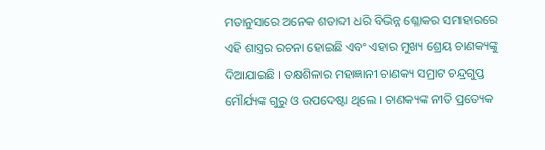ମତାନୁସାରେ ଅନେକ ଶତାବ୍ଦୀ ଧରି ବିଭିନ୍ନ ଶ୍ଳୋକର ସମାହାରରେ ଏହି ଶାସ୍ତ୍ରର ରଚନା ହୋଇଛି ଏବଂ ଏହାର ମୁଖ୍ୟ ଶ୍ରେୟ ଚାଣକ୍ୟଙ୍କୁ ଦିଆଯାଇଛି । ତକ୍ଷଶିଳାର ମହାଜ୍ଞାନୀ ଚାଣକ୍ୟ ସମ୍ରାଟ ଚନ୍ଦ୍ରଗୁପ୍ତ ମୌର୍ଯ୍ୟଙ୍କ ଗୁରୁ ଓ ଉପଦେଷ୍ଟା ଥିଲେ । ଚାଣକ୍ୟଙ୍କ ନୀତି ପ୍ରତ୍ୟେକ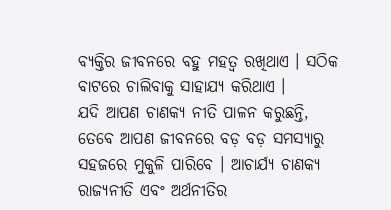ବ୍ୟକ୍ତିର ଜୀବନରେ ବହୁ ମହତ୍ୱ ରଖିଥାଏ । ସଠିକ ବାଟରେ ଚାଲିବାକୁ ସାହାଯ୍ୟ କରିଥାଏ ।
ଯଦି ଆପଣ ଚାଣକ୍ୟ ନୀତି ପାଳନ କରୁଛନ୍ତି, ତେବେ ଆପଣ ଜୀବନରେ ବଡ଼ ବଡ଼ ସମସ୍ୟାରୁ ସହଜରେ ମୁକୁଳି ପାରିବେ । ଆଚାର୍ଯ୍ୟ ଚାଣକ୍ୟ ରାଜ୍ୟନୀତି ଏବଂ ଅର୍ଥନୀତିର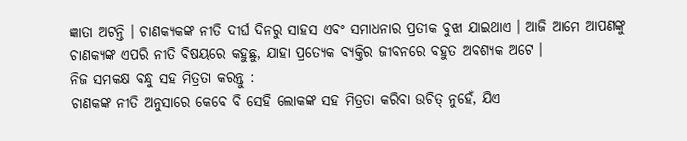ଜ୍ଞାତା ଅଟନ୍ତି । ଚାଣକ୍ୟକଙ୍କ ନୀତି ଦୀର୍ଘ ଦିନରୁ ସାହସ ଏବଂ ସମାଧନାର ପ୍ରତୀକ ବୁଝା ଯାଇଥାଏ । ଆଜି ଆମେ ଆପଣଙ୍କୁ ଚାଣକ୍ୟଙ୍କ ଏପରି ନୀତି ବିଷୟରେ କହୁଛୁ, ଯାହା ପ୍ରତ୍ୟେକ ବ୍ୟକ୍ତିର ଜୀବନରେ ବହୁତ ଅବଶ୍ୟକ ଅଟେ ।
ନିଜ ସମକକ୍ଷ ବନ୍ଧୁ ସହ ମିତ୍ରତା କରନ୍ତୁ :
ଚାଣକଙ୍କ ନୀତି ଅନୁସାରେ କେବେ ବି ସେହି ଲୋକଙ୍କ ସହ ମିତ୍ରତା କରିବା ଉଚିତ୍ ନୁହେଁ, ଯିଏ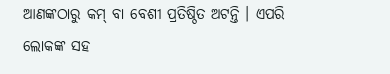ଆଣଙ୍କଠାରୁ କମ୍ ବା ବେଶୀ ପ୍ରତିଷ୍ଠିତ ଅଟନ୍ତି । ଏପରି ଲୋକଙ୍କ ସହ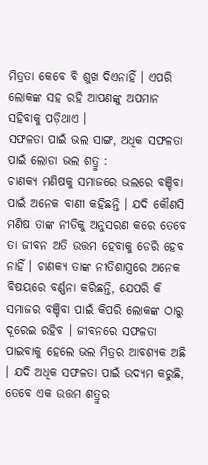ମିତ୍ରତା କେବେ ବି ଶୁଖ ଦିଏନାହିଁ । ଏପରି ଲୋକଙ୍କ ସହ ରହି ଆପଣଙ୍କୁ ଅପମାନ ସହିବାକୁ ପଡ଼ିଥାଏ ।
ସଫଳତା ପାଇଁ ଭଲ ସାଙ୍ଗ, ଅଧିକ ସଫଳତା ପାଇଁ ଲୋଡା ଭଲ ଶତ୍ରୁ :
ଚାଣକ୍ୟ ମଣିଷକୁ ସମାଜରେ ଭଲରେ ବଞ୍ଚିବା ପାଇଁ ଅନେକ ବାଣୀ କହିଛନ୍ତି । ଯଦି କୌଣସି ମଣିଷ ତାଙ୍କ ନୀତିକୁ ଅନୁସରଣ କରେ ତେବେ ତା ଜୀବନ ଅତି ଉତ୍ତମ ହେବାକୁ ଡେରି ହେବ ନାହିଁ । ଚାଣକ୍ୟ ତାଙ୍କ ନୀତିଶାସ୍ତ୍ରରେ ଅନେକ ବିଷୟରେ ବର୍ଣ୍ଣନା କରିଛନ୍ତି, ଯେପରି କି ସମାଜର ବଞ୍ଚିବା ପାଇଁ କିପରି ଲୋକଙ୍କ ଠାରୁ ଦୂରେଇ ରହିବ । ଜୀବନରେ ସଫଳତା ପାଇବାକୁ ହେଲେ ଭଲ ମିତ୍ରର ଆବଶ୍ୟକ ଅଛି । ଯଦି ଅଧିକ ସଫଳତା ପାଇଁ ଉଦ୍ୟମ କରୁଛି, ତେବେ ଏକ ଉତ୍ତମ ଶତ୍ରୁର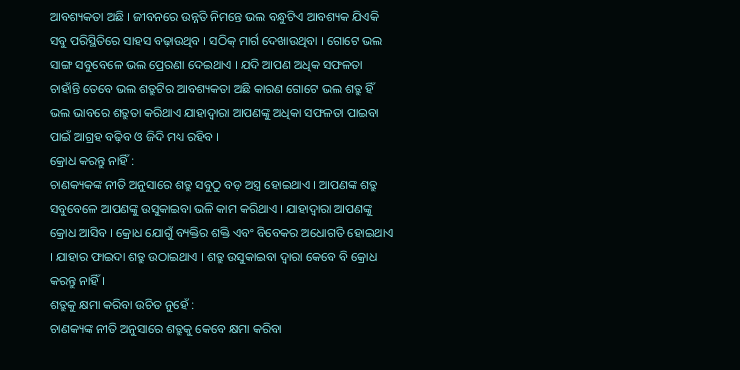ଆବଶ୍ୟକତା ଅଛି । ଜୀବନରେ ଉନ୍ନତି ନିମନ୍ତେ ଭଲ ବନ୍ଧୁଟିଏ ଆବଶ୍ୟକ ଯିଏକି ସବୁ ପରିସ୍ଥିତିରେ ସାହସ ବଢ଼ାଉଥିବ । ସଠିକ୍ ମାର୍ଗ ଦେଖାଉଥିବା । ଗୋଟେ ଭଲ ସାଙ୍ଗ ସବୁବେଳେ ଭଲ ପ୍ରେରଣା ଦେଇଥାଏ । ଯଦି ଆପଣ ଅଧିକ ସଫଳତା ଚାହାଁନ୍ତି ତେବେ ଭଲ ଶତ୍ରୁଟିର ଆବଶ୍ୟକତା ଅଛି କାରଣ ଗୋଟେ ଭଲ ଶତ୍ରୁ ହିଁ ଭଲ ଭାବରେ ଶତ୍ରୁତା କରିଥାଏ ଯାହାଦ୍ୱାରା ଆପଣଙ୍କୁ ଅଧିକା ସଫଳତା ପାଇବା ପାଇଁ ଆଗ୍ରହ ବଢ଼ିବ ଓ ଜିଦି ମଧ୍ୟ ରହିବ ।
କ୍ରୋଧ କରନ୍ତୁ ନାହିଁ :
ଚାଣକ୍ୟକଙ୍କ ନୀତି ଅନୁସାରେ ଶତ୍ରୁ ସବୁଠୁ ବଡ଼ ଅସ୍ତ୍ର ହୋଇଥାଏ । ଆପଣଙ୍କ ଶତ୍ରୁ ସବୁବେଳେ ଆପଣଙ୍କୁ ଉସୁକାଇବା ଭଳି କାମ କରିଥାଏ । ଯାହାଦ୍ୱାରା ଆପଣଙ୍କୁ କ୍ରୋଧ ଆସିବ । କ୍ରୋଧ ଯୋଗୁଁ ବ୍ୟକ୍ତିର ଶକ୍ତି ଏବଂ ବିବେକର ଅଧୋଗତି ହୋଇଥାଏ । ଯାହାର ଫାଇଦା ଶତ୍ରୁ ଉଠାଇଥାଏ । ଶତ୍ରୁ ଉସୁକାଇବା ଦ୍ୱାରା କେବେ ବି କ୍ରୋଧ କରନ୍ତୁ ନାହିଁ ।
ଶତ୍ରୁକୁ କ୍ଷମା କରିବା ଉଚିତ ନୁହେଁ :
ଚାଣକ୍ୟଙ୍କ ନୀତି ଅନୁସାରେ ଶତ୍ରୁକୁ କେବେ କ୍ଷମା କରିବା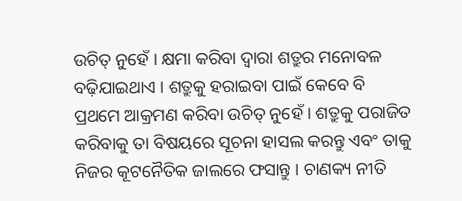ଉଚିତ୍ ନୁହେଁ । କ୍ଷମା କରିବା ଦ୍ୱାରା ଶତ୍ରୁର ମନୋବଳ ବଢ଼ିଯାଇଥାଏ । ଶତ୍ରୁକୁ ହରାଇବା ପାଇଁ କେବେ ବି ପ୍ରଥମେ ଆକ୍ରମଣ କରିବା ଉଚିତ୍ ନୁହେଁ । ଶତ୍ରୁକୁ ପରାଜିତ କରିବାକୁ ତା ବିଷୟରେ ସୂଚନା ହାସଲ କରନ୍ତୁ ଏବଂ ତାକୁ ନିଜର କୂଟନୈତିକ ଜାଲରେ ଫସାନ୍ତୁ । ଚାଣକ୍ୟ ନୀତି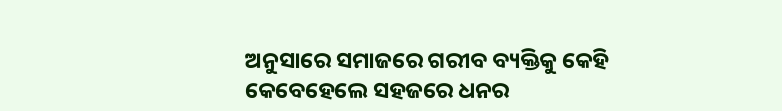ଅନୁସାରେ ସମାଜରେ ଗରୀବ ବ୍ୟକ୍ତିକୁ କେହି କେବେହେଲେ ସହଜରେ ଧନର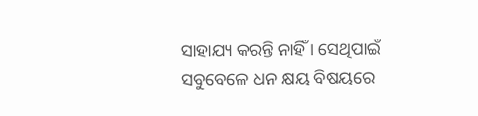ସାହାଯ୍ୟ କରନ୍ତି ନାହିଁ । ସେଥିପାଇଁ ସବୁବେଳେ ଧନ କ୍ଷୟ ବିଷୟରେ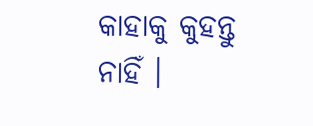କାହାକୁ କୁହନ୍ତୁ ନାହିଁ ।